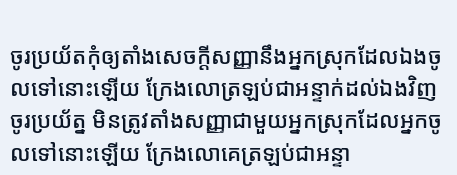ចូរប្រយ័តកុំឲ្យតាំងសេចក្ដីសញ្ញានឹងអ្នកស្រុកដែលឯងចូលទៅនោះឡើយ ក្រែងលោត្រឡប់ជាអន្ទាក់ដល់ឯងវិញ
ចូរប្រយ័ត្ន មិនត្រូវតាំងសញ្ញាជាមួយអ្នកស្រុកដែលអ្នកចូលទៅនោះឡើយ ក្រែងលោគេត្រឡប់ជាអន្ទា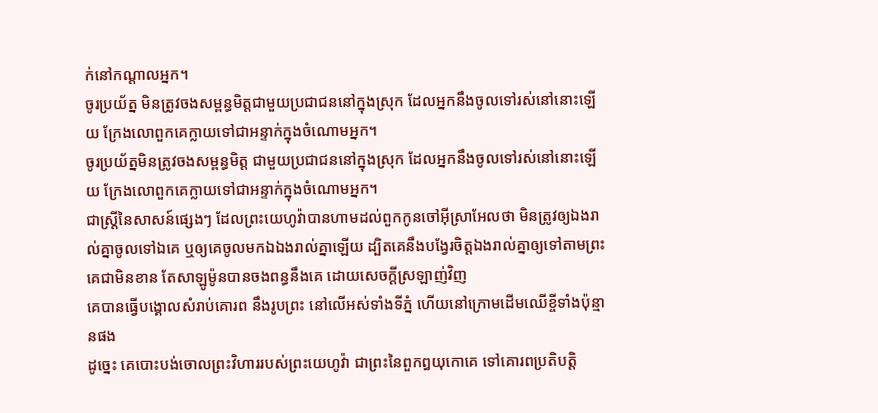ក់នៅកណ្ដាលអ្នក។
ចូរប្រយ័ត្ន មិនត្រូវចងសម្ពន្ធមិត្តជាមួយប្រជាជននៅក្នុងស្រុក ដែលអ្នកនឹងចូលទៅរស់នៅនោះឡើយ ក្រែងលោពួកគេក្លាយទៅជាអន្ទាក់ក្នុងចំណោមអ្នក។
ចូរប្រយ័ត្នមិនត្រូវចងសម្ពន្ធមិត្ត ជាមួយប្រជាជននៅក្នុងស្រុក ដែលអ្នកនឹងចូលទៅរស់នៅនោះឡើយ ក្រែងលោពួកគេក្លាយទៅជាអន្ទាក់ក្នុងចំណោមអ្នក។
ជាស្ត្រីនៃសាសន៍ផ្សេងៗ ដែលព្រះយេហូវ៉ាបានហាមដល់ពួកកូនចៅអ៊ីស្រាអែលថា មិនត្រូវឲ្យឯងរាល់គ្នាចូលទៅឯគេ ឬឲ្យគេចូលមកឯឯងរាល់គ្នាឡើយ ដ្បិតគេនឹងបង្វែរចិត្តឯងរាល់គ្នាឲ្យទៅតាមព្រះគេជាមិនខាន តែសាឡូម៉ូនបានចងពន្ធនឹងគេ ដោយសេចក្ដីស្រឡាញ់វិញ
គេបានធ្វើបង្គោលសំរាប់គោរព នឹងរូបព្រះ នៅលើអស់ទាំងទីភ្នំ ហើយនៅក្រោមដើមឈើខ្ចីទាំងប៉ុន្មានផង
ដូច្នេះ គេបោះបង់ចោលព្រះវិហាររបស់ព្រះយេហូវ៉ា ជាព្រះនៃពួកឰយុកោគេ ទៅគោរពប្រតិបត្តិ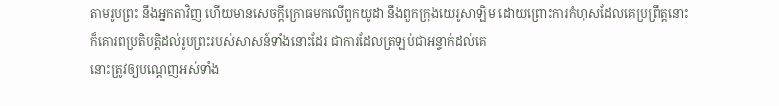តាមរូបព្រះ នឹងអ្នកតាវិញ ហើយមានសេចក្ដីក្រោធមកលើពួកយូដា នឹងពួកក្រុងយេរូសាឡិម ដោយព្រោះការកំហុសដែលគេប្រព្រឹត្តនោះ
ក៏គោរពប្រតិបត្តិដល់រូបព្រះរបស់សាសន៍ទាំងនោះដែរ ជាការដែលត្រឡប់ជាអន្ទាក់ដល់គេ
នោះត្រូវឲ្យបណ្តេញអស់ទាំង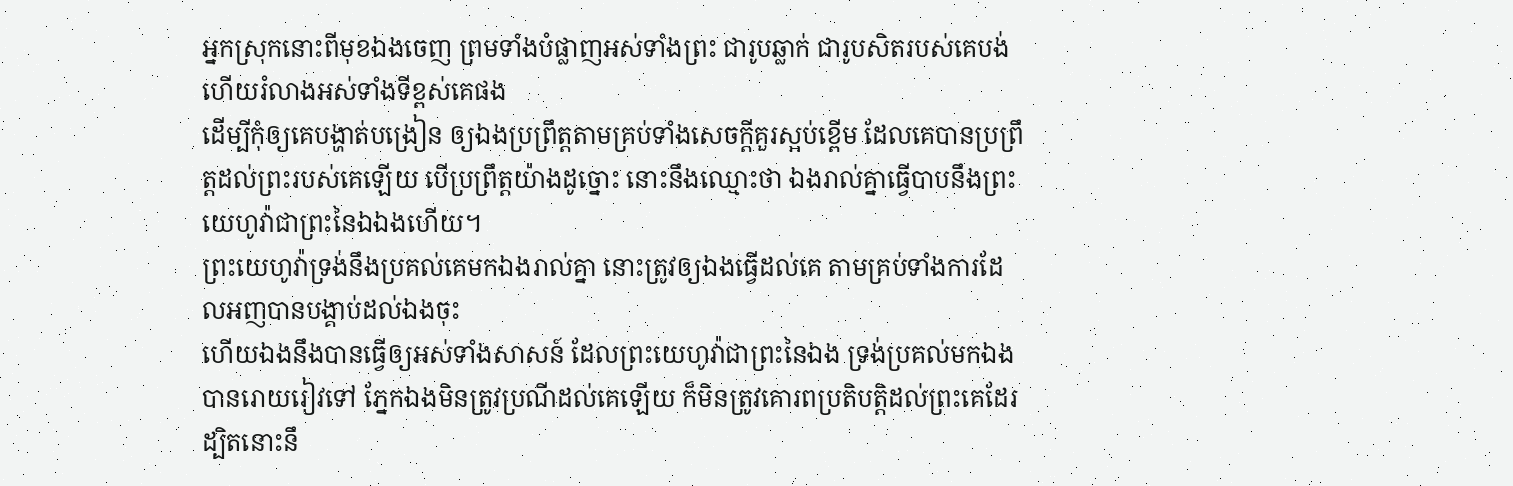អ្នកស្រុកនោះពីមុខឯងចេញ ព្រមទាំងបំផ្លាញអស់ទាំងព្រះ ជារូបឆ្លាក់ ជារូបសិតរបស់គេបង់ ហើយរំលាងអស់ទាំងទីខ្ពស់គេផង
ដើម្បីកុំឲ្យគេបង្ហាត់បង្រៀន ឲ្យឯងប្រព្រឹត្តតាមគ្រប់ទាំងសេចក្ដីគួរស្អប់ខ្ពើម ដែលគេបានប្រព្រឹត្តដល់ព្រះរបស់គេឡើយ បើប្រព្រឹត្តយ៉ាងដូច្នោះ នោះនឹងឈ្មោះថា ឯងរាល់គ្នាធ្វើបាបនឹងព្រះយេហូវ៉ាជាព្រះនៃឯឯងហើយ។
ព្រះយេហូវ៉ាទ្រង់នឹងប្រគល់គេមកឯងរាល់គ្នា នោះត្រូវឲ្យឯងធ្វើដល់គេ តាមគ្រប់ទាំងការដែលអញបានបង្គាប់ដល់ឯងចុះ
ហើយឯងនឹងបានធ្វើឲ្យអស់ទាំងសាសន៍ ដែលព្រះយេហូវ៉ាជាព្រះនៃឯង ទ្រង់ប្រគល់មកឯង បានរោយរៀវទៅ ភ្នែកឯងមិនត្រូវប្រណីដល់គេឡើយ ក៏មិនត្រូវគោរពប្រតិបត្តិដល់ព្រះគេដែរ ដ្បិតនោះនឹ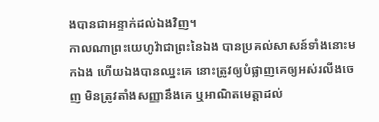ងបានជាអន្ទាក់ដល់ឯងវិញ។
កាលណាព្រះយេហូវ៉ាជាព្រះនៃឯង បានប្រគល់សាសន៍ទាំងនោះមកឯង ហើយឯងបានឈ្នះគេ នោះត្រូវឲ្យបំផ្លាញគេឲ្យអស់រលីងចេញ មិនត្រូវតាំងសញ្ញានឹងគេ ឬអាណិតមេត្តាដល់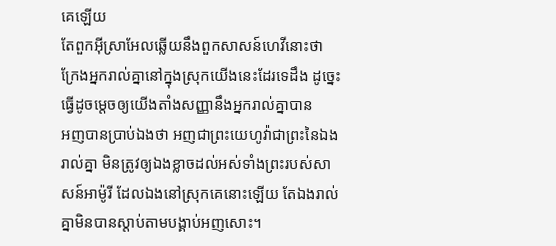គេឡើយ
តែពួកអ៊ីស្រាអែលឆ្លើយនឹងពួកសាសន៍ហេវីនោះថា ក្រែងអ្នករាល់គ្នានៅក្នុងស្រុកយើងនេះដែរទេដឹង ដូច្នេះ ធ្វើដូចម្តេចឲ្យយើងតាំងសញ្ញានឹងអ្នករាល់គ្នាបាន
អញបានប្រាប់ឯងថា អញជាព្រះយេហូវ៉ាជាព្រះនៃឯងរាល់គ្នា មិនត្រូវឲ្យឯងខ្លាចដល់អស់ទាំងព្រះរបស់សាសន៍អាម៉ូរី ដែលឯងនៅស្រុកគេនោះឡើយ តែឯងរាល់គ្នាមិនបានស្តាប់តាមបង្គាប់អញសោះ។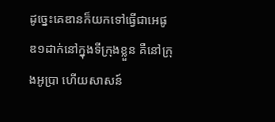ដូច្នេះគេឌានក៏យកទៅធ្វើជាអេផូឌ១ដាក់នៅក្នុងទីក្រុងខ្លួន គឺនៅក្រុងអូប្រា ហើយសាសន៍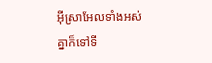អ៊ីស្រាអែលទាំងអស់គ្នាក៏ទៅទី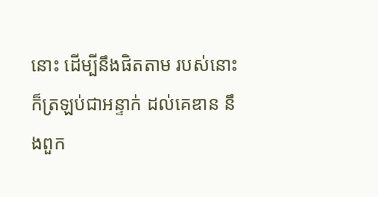នោះ ដើម្បីនឹងផិតតាម របស់នោះក៏ត្រឡប់ជាអន្ទាក់ ដល់គេឌាន នឹងពួក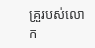គ្រួរបស់លោក